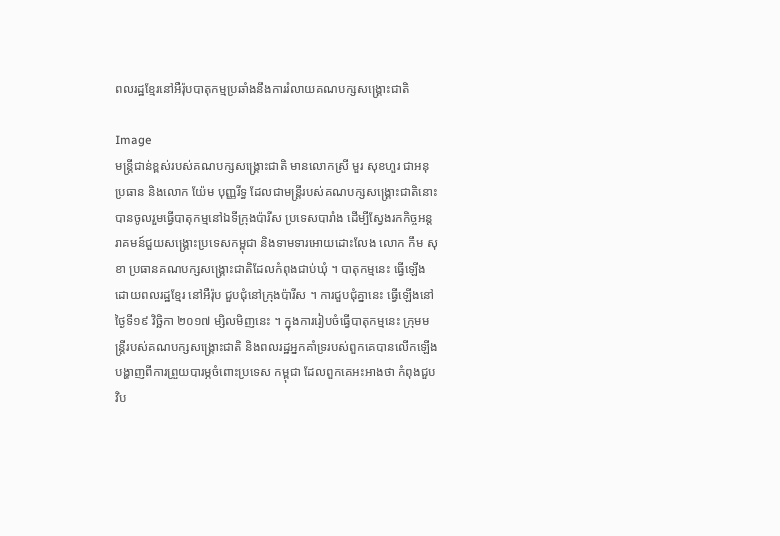ពលរដ្ឋខ្មែរនៅអឺរ៉ុបបាតុកម្មប្រឆាំងនឹងការរំលាយគណបក្សសង្រ្គោះជាតិ

Image
មន្រ្តីជាន់ខ្ពស់របស់គណបក្សសង្រ្គោះជាតិ មានលោកស្រី មួរ សុខហួរ ជាអនុប្រធាន និងលោក យ៉ែម បុញ្ញរីទ្ធ ដែលជាមន្រ្តីរបស់គណបក្សសង្រ្គោះជាតិនោះ បានចូលរួមធ្វើបាតុកម្មនៅឯទីក្រុងប៉ារីស ប្រទេសបារាំង ដើម្បីស្វែងរកកិច្ចអន្តរាគមន៍ជួយសង្រ្គោះប្រទេសកម្ពុជា និងទាមទារអោយដោះលែង លោក កឹម សុខា ប្រធានគណបក្សសង្រ្គោះជាតិដែលកំពុងជាប់ឃុំ ។ បាតុកម្មនេះ ធ្វើឡើងដោយពលរដ្ឋខ្មែរ នៅអឺរ៉ុប ជួបជុំនៅក្រុងប៉ារីស ។ ការជួបជុំគ្នានេះ ធ្វើឡើងនៅថ្ងៃទី១៩ វិច្ឆិកា ២០១៧ ម្សិលមិញនេះ ។ ក្នុងការរៀបចំធ្វើបាតុកម្មនេះ ក្រុមមន្រ្តីរបស់គណបក្សសង្រ្គោះជាតិ និងពលរដ្ឋអ្នកគាំទ្ររបស់ពួកគេបានលើកឡើងបង្ហាញពីការព្រួយបារម្ភចំពោះប្រទេស កម្ពុជា ដែលពួកគេអះអាងថា កំពុងជួបវិប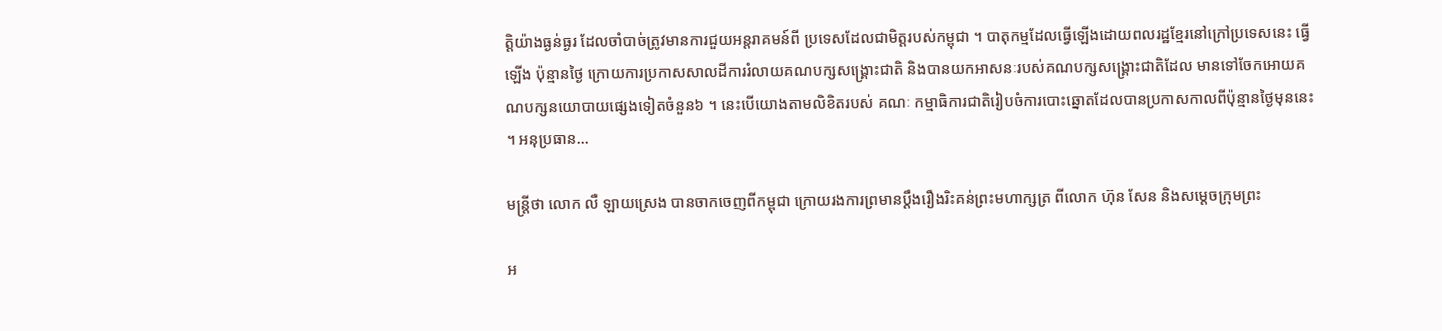ត្តិយ៉ាងធ្ងន់ធ្ងរ ដែលចាំបាច់ត្រូវមានការជួយអន្តរាគមន៍ពី ប្រទេសដែលជាមិត្តរបស់កម្ពុជា ។ បាតុកម្មដែលធ្វើឡើងដោយពលរដ្ឋខ្មែរនៅក្រៅប្រទេសនេះ ធ្វើឡើង ប៉ុន្មានថ្ងៃ ក្រោយការប្រកាសសាលដីការរំលាយគណបក្សសង្រ្គោះជាតិ និងបានយកអាសនៈរបស់គណបក្សសង្រ្គោះជាតិដែល មានទៅចែកអោយគណបក្សនយោបាយផ្សេងទៀតចំនួន៦ ។ នេះបើយោងតាមលិខិតរបស់ គណៈ កម្មាធិការជាតិរៀបចំការបោះឆ្នោតដែលបានប្រកាសកាលពីប៉ុន្មានថ្ងៃមុននេះ ។ អនុប្រធាន...

មន្រ្តីថា លោក លឺ ឡាយស្រេង បានចាកចេញពីកម្ពុជា ក្រោយរងការព្រមានប្ដឹងរឿងរិះគន់ព្រះមហាក្សត្រ ពីលោក ហ៊ុន សែន និងសម្ដេចក្រុមព្រះ

អ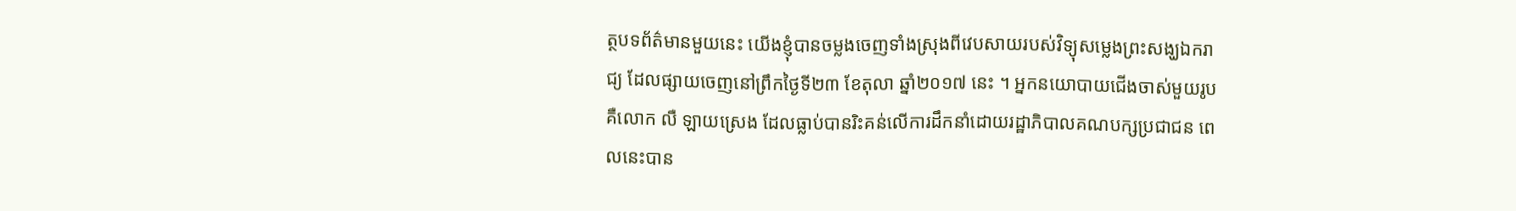ត្ថបទព័ត៌មានមួយនេះ យើងខ្ញុំបានចម្លងចេញទាំងស្រុងពីវេបសាយរបស់វិទ្យុសម្លេងព្រះសង្ឃឯករាជ្យ ដែលផ្សាយចេញនៅព្រឹកថ្ងៃទី២៣ ខែតុលា ឆ្នាំ២០១៧ នេះ ។ អ្នកនយោបាយជើងចាស់មួយរូប គឺលោក លឺ ឡាយស្រេង ដែលធ្លាប់បានរិះគន់លើការដឹកនាំដោយរដ្ឋាភិបាលគណបក្សប្រជាជន ពេលនេះបាន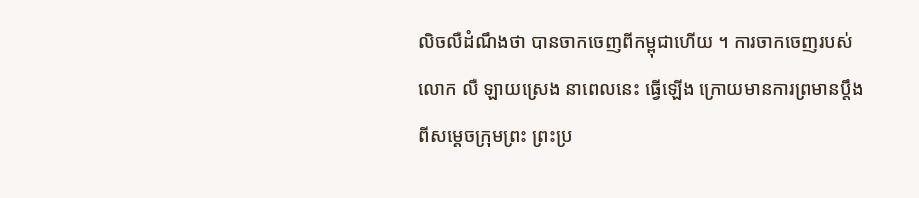លិចលឺដំណឹងថា បានចាកចេញពីកម្ពុជាហើយ ។ ការចាកចេញរបស់លោក លឺ ឡាយស្រេង នាពេលនេះ ធ្វើឡើង ក្រោយមានការព្រមានប្ដឹងពីសម្ដេចក្រុមព្រះ ព្រះប្រ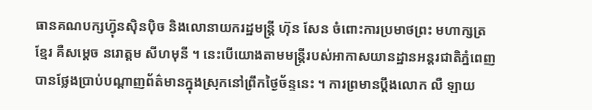ធានគណបក្សហ្វ៊ុនស៊ិនប៉ិច និងលោនាយករដ្ឋមន្រ្តី ហ៊ុន សែន ចំពោះការប្រមាថព្រះ មហាក្សត្រខ្មែរ គឺសម្ដេច នរោត្តម សីហមុនី ។ នេះបើយោងតាមមន្រ្តីរបស់អាកាសយានដ្ឋានអន្តរជាតិភ្នំពេញ បានថ្លែងប្រាប់បណ្តាញព័ត៌មានក្នុងស្រុកនៅព្រឹកថ្ងៃច័ន្ទនេះ ។ ការព្រមានប្តឹងលោក លឺ ឡាយ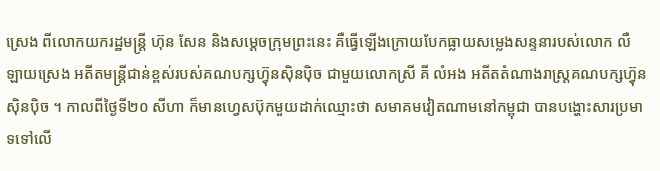ស្រេង ពីលោកយករដ្ឋមន្រ្តី ហ៊ុន សែន និងសម្ដេចក្រុមព្រះនេះ គឺធ្វើឡើងក្រោយបែកធ្លាយសម្លេងសន្ទនារបស់លោក លឺ ឡាយស្រេង អតីតមន្រ្តីជាន់ខ្ពស់របស់គណបក្សហ៊្វុនស៊ិនប៉ិច ជាមួយលោកស្រី គី លំអង អតីតតំណាងរាស្រ្តគណបក្សហ៊្វុនស៊ិនប៉ិច ។ កាលពីថ្ងៃទី២០ សីហា ក៏មានហ្វេសប៊ុកមួយដាក់ឈ្មោះថា សមាគមវៀតណាមនៅកម្ពុជា បានបង្ហោះសារប្រមាទទៅលើ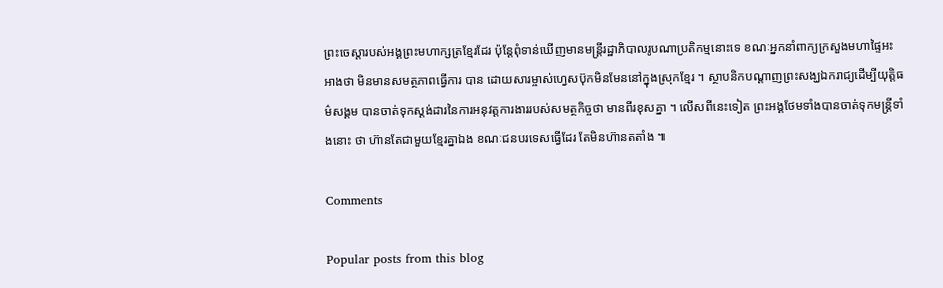ព្រះចេស្ដារបស់អង្គព្រះមហាក្សត្រខ្មែរដែរ ប៉ុន្តែពុំទាន់ឃើញមានមន្រ្តីរដ្ឋាភិបាលរូបណាប្រតិកម្មនោះទេ ខណៈអ្នកនាំពាក្យក្រសួងមហាផ្ទៃអះអាងថា មិនមានសមត្ថភាពធ្វើការ បាន ដោយសារម្ចាស់ហ្វេសប៊ុកមិនមែននៅក្នុងស្រុកខ្មែរ ។ ស្ថាបនិកបណ្ដាញព្រះសង្ឃឯករាជ្យដើម្បីយុត្តិធម៌សង្គម បានចាត់ទុកស្តង់ដារនៃការអនុវត្តការងាររបស់សមត្ថកិច្ចថា មានពីរខុសគ្នា ។ លើសពីនេះទៀត ព្រះអង្គថែមទាំងបានចាត់ទុកមន្រ្តីទាំងនោះ ថា ហ៊ានតែជាមួយខ្មែរគ្នាឯង ខណៈជនបរទេសធ្វើដែរ តែមិនហ៊ានតតាំង ៕

Comments

Popular posts from this blog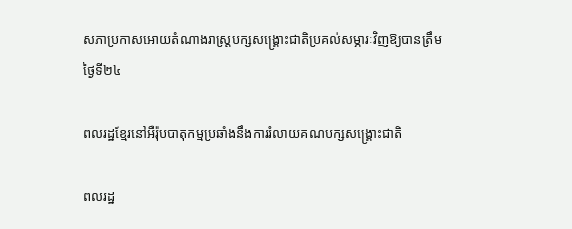សភាប្រកាសអោយតំណាងរាស្រ្តបក្សសង្រ្គោះជាតិប្រគល់សម្ភារៈវិញឱ្យបានត្រឹមថ្ងៃទី២៤

ពលរដ្ឋខ្មែរនៅអឺរ៉ុបបាតុកម្មប្រឆាំងនឹងការរំលាយគណបក្សសង្រ្គោះជាតិ

ពលរដ្ឋ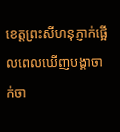ខេត្តព្រះសីហនុភ្ញាក់ផ្អើលពេលឃើញបង្គាចាក់ចា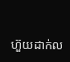ហ៊ួយដាក់ល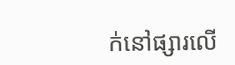ក់នៅផ្សារលើ